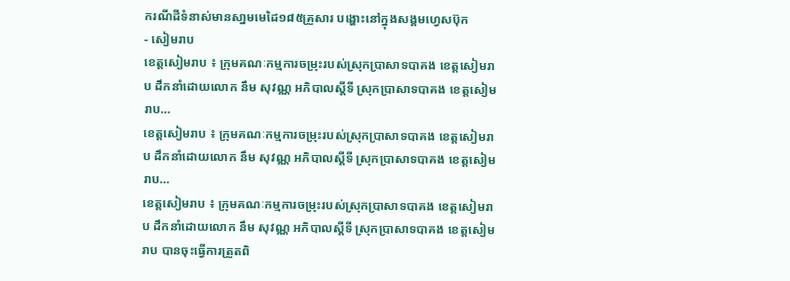ករណីដីទំនាស់មានសា្នមមេដៃ១៨៥គ្រួសារ បង្ហោះនៅក្នុងសង្គមហ្វេសប៊ុក
- សៀមរាប
ខេត្តសៀមរាប ៖ ក្រុមគណៈកម្មការចម្រុះរបស់ស្រុកប្រាសាទបាគង ខេត្តសៀមរាប ដឹកនាំដោយលោក នឹម សុវណ្ណ អភិបាលស្តីទី ស្រុកប្រាសាទបាគង ខេត្តសៀមរាប…
ខេត្តសៀមរាប ៖ ក្រុមគណៈកម្មការចម្រុះរបស់ស្រុកប្រាសាទបាគង ខេត្តសៀមរាប ដឹកនាំដោយលោក នឹម សុវណ្ណ អភិបាលស្តីទី ស្រុកប្រាសាទបាគង ខេត្តសៀមរាប…
ខេត្តសៀមរាប ៖ ក្រុមគណៈកម្មការចម្រុះរបស់ស្រុកប្រាសាទបាគង ខេត្តសៀមរាប ដឹកនាំដោយលោក នឹម សុវណ្ណ អភិបាលស្តីទី ស្រុកប្រាសាទបាគង ខេត្តសៀមរាប បានចុះធ្វើការត្រួតពិ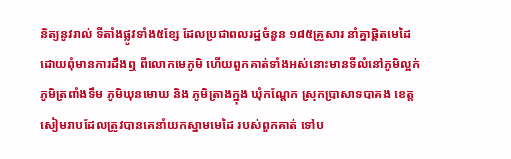និត្យនូវរាល់ ទីតាំងផ្លូវទាំង៥ខ្សែ ដែលប្រជាពលរដ្ឋចំនួន ១៨៥គ្រួសារ នាំគ្នាផ្តិតមេដៃ ដោយពុំមានការដឹងឮ ពីលោកមេភូមិ ហើយពួកគាត់ទាំងអស់នោះមានទីលំនៅភូមិល្អក់ ភូមិត្រពាំងទឹម ភូមិឃុនមោឃ និង ភូមិត្រាងក្នុង ឃុំកណ្តែក ស្រុកប្រាសាទបាគង ខេត្តសៀមរាបដែលត្រូវបានគេនាំយកស្នាមមេដៃ របស់ពួកគាត់ ទៅប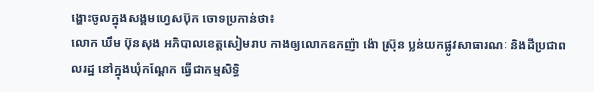ង្ហោះចូលក្នុងសង្គមហ្វេសប៊ុក ចោទប្រកាន់ថា៖
លោក ឃឹម ប៊ុនសុង អភិបាលខេត្តសៀមរាប កាងឲ្យលោកឧកញ៉ា ង៉ោ ស្រ៊ុន ប្លន់យកផ្លូវសាធារណៈ និងដីប្រជាពលរដ្ឋ នៅក្នុងឃុំកណ្តែក ធ្វើជាកម្មសិទ្ធិ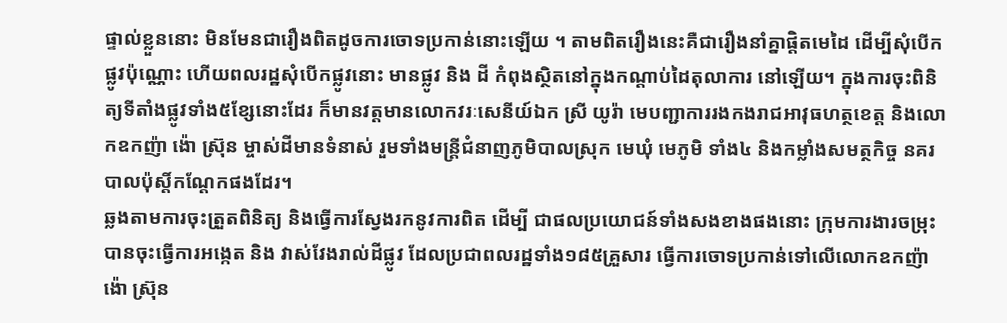ផ្ទាល់ខ្លួននោះ មិនមែនជារឿងពិតដូចការចោទប្រកាន់នោះឡើយ ។ តាមពិតរឿងនេះគឺជារឿងនាំគ្នាផ្តិតមេដៃ ដើម្បីសុំបើកផ្លូវប៉ុណ្ណោះ ហើយពលរដ្ឋសុំបើកផ្លូវនោះ មានផ្លូវ និង ដី កំពុងស្ថិតនៅក្នុងកណ្តាប់ដៃតុលាការ នៅឡើយ។ ក្នុងការចុះពិនិត្យទីតាំងផ្លូវទាំង៥ខ្សែនោះដែរ ក៏មានវត្តមានលោកវរៈសេនីយ៍ឯក ស្រី យូរ៉ា មេបញ្ជាការរងកងរាជអាវុធហត្ថខេត្ត និងលោកឧកញ៉ា ង៉ោ ស្រ៊ុន ម្ចាស់ដីមានទំនាស់ រួមទាំងមន្ត្រីជំនាញភូមិបាលស្រុក មេឃុំ មេភូមិ ទាំង៤ និងកម្លាំងសមត្ថកិច្ច នគរបាលប៉ុស្តិ៍កណ្តែកផងដែរ។
ឆ្លងតាមការចុះត្រួតពិនិត្យ និងធ្វើការស្វែងរកនូវការពិត ដើម្បី ជាផលប្រយោជន៍ទាំងសងខាងផងនោះ ក្រុមការងារចម្រុះបានចុះធ្វើការអង្កេត និង វាស់វែងរាល់ដីផ្លូវ ដែលប្រជាពលរដ្ឋទាំង១៨៥គ្រួសារ ធ្វើការចោទប្រកាន់ទៅលើលោកឧកញ៉ា ង៉ោ ស្រ៊ុន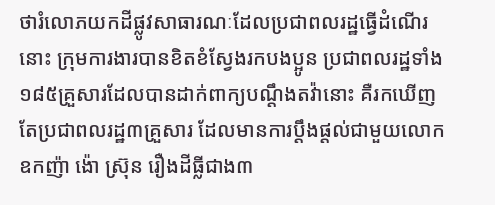ថារំលោភយកដីផ្លូវសាធារណៈដែលប្រជាពលរដ្ឋធ្វើដំណើរនោះ ក្រុមការងារបានខិតខំស្វែងរកបងប្អូន ប្រជាពលរដ្ឋទាំង ១៨៥គ្រួសារដែលបានដាក់ពាក្យបណ្តឹងតវ៉ានោះ គឺរកឃើញតែប្រជាពលរដ្ឋ៣គ្រួសារ ដែលមានការប្តឹងផ្តល់ជាមួយលោកឧកញ៉ា ង៉ោ ស្រ៊ុន រឿងដីធ្លីជាង៣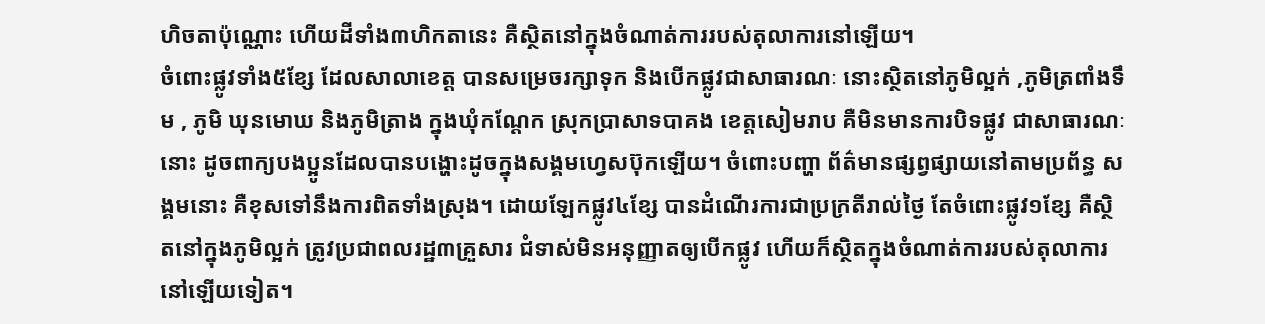ហិចតាប៉ុណ្ណោះ ហើយដីទាំង៣ហិកតានេះ គឺស្ថិតនៅក្នុងចំណាត់ការរបស់តុលាការនៅឡើយ។
ចំពោះផ្លូវទាំង៥ខ្សែ ដែលសាលាខេត្ត បានសម្រេចរក្សាទុក និងបើកផ្លូវជាសាធារណៈ នោះស្ថិតនៅភូមិល្អក់ ,ភូមិត្រពាំងទឹម , ភូមិ ឃុនមោឃ និងភូមិត្រាង ក្នុងឃុំកណ្តែក ស្រុកប្រាសាទបាគង ខេត្តសៀមរាប គឺមិនមានការបិទផ្លូវ ជាសាធារណៈនោះ ដូចពាក្យបងប្អូនដែលបានបង្ហោះដូចក្នុងសង្គមហ្វេសប៊ុកឡើយ។ ចំពោះបញ្ហា ព័ត៌មានផ្សព្វផ្សាយនៅតាមប្រព័ន្ធ សង្គមនោះ គឺខុសទៅនឹងការពិតទាំងស្រុង។ ដោយឡែកផ្លូវ៤ខ្សែ បានដំណើរការជាប្រក្រតីរាល់ថ្ងៃ តែចំពោះផ្លូវ១ខ្សែ គឺស្ថិតនៅក្នុងភូមិល្អក់ ត្រូវប្រជាពលរដ្ឋ៣គ្រួសារ ជំទាស់មិនអនុញ្ញាតឲ្យបើកផ្លូវ ហើយក៏ស្ថិតក្នុងចំណាត់ការរបស់តុលាការនៅឡើយទៀត។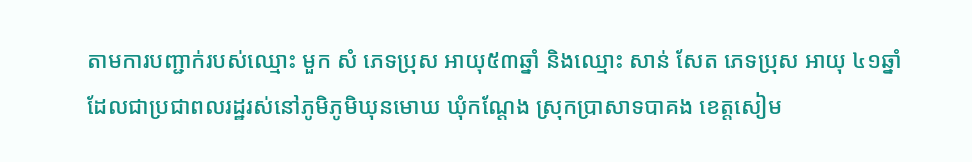តាមការបញ្ជាក់របស់ឈ្មោះ មួក សំ ភេទប្រុស អាយុ៥៣ឆ្នាំ និងឈ្មោះ សាន់ សែត ភេទប្រុស អាយុ ៤១ឆ្នាំ ដែលជាប្រជាពលរដ្ឋរស់នៅភូមិភូមិឃុនមោឃ ឃុំកណ្តែង ស្រុកប្រាសាទបាគង ខេត្តសៀម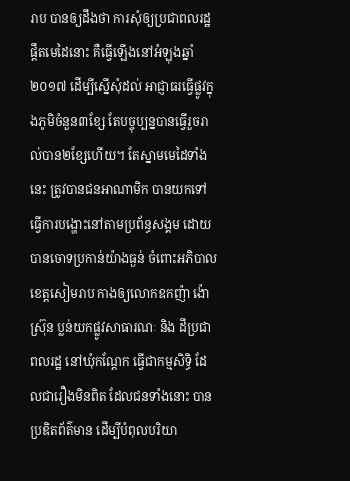រាប បានឲ្យដឹងថា ការសុំឲ្យប្រជាពលរដ្ឋផ្តឹតមេដៃនោះ គឺធ្វើឡើងនៅអំឡុងឆ្នាំ២០១៧ ដើម្បីស្នើសុំដល់ អាជ្ញាធរធ្វើផ្លូវក្នុងភូមិចំនួន៣ខ្សែ តែបច្ចុប្បន្នបានធ្វើរួចរាល់បាន២ខ្សែហើយ។ តែស្នាមមេដៃទាំងនេះ ត្រូវបានជនអាណាមិក បានយកទៅធ្វើការបង្ហោះនៅតាមប្រព័ន្ធសង្គម ដោយបានចោទប្រកាន់យ៉ាងធ្ងន់ ចំពោះអភិបាលខេត្តសៀមរាប កាងឲ្យលោកឧកញ៉ា ង៉ោ ស្រ៊ុន ប្លន់យកផ្លូវសាធារណៈ និង ដីប្រជាពលរដ្ឋ នៅឃុំកណ្តែក ធ្វើជាកម្មសិទ្ធិ ដែលជារឿងមិនពិត ដែលជនទាំងនោះ បានប្រឌិតព័ត៌មាន ដើម្បីបំពុលបរិយា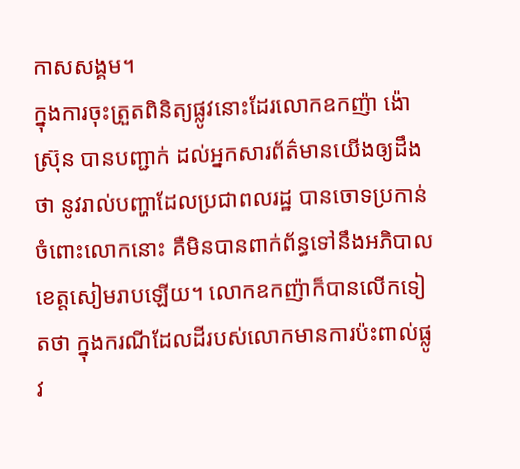កាសសង្គម។
ក្នុងការចុះត្រួតពិនិត្យផ្លូវនោះដែរលោកឧកញ៉ា ង៉ោ ស្រ៊ុន បានបញ្ជាក់ ដល់អ្នកសារព័ត៌មានយើងឲ្យដឹងថា នូវរាល់បញ្ហាដែលប្រជាពលរដ្ឋ បានចោទប្រកាន់ចំពោះលោកនោះ គឺមិនបានពាក់ព័ន្ធទៅនឹងអភិបាលខេត្តសៀមរាបឡើយ។ លោកឧកញ៉ាក៏បានលើកទៀតថា ក្នុងករណីដែលដីរបស់លោកមានការប៉ះពាល់ផ្លូវ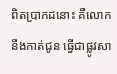ពិតប្រាកដនោះ គឺលោកនឹងកាត់ជូន ធ្វើជាផ្លូវសា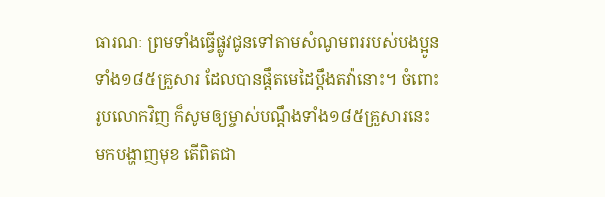ធារណៈ ព្រមទាំងធ្វើផ្លូវជូនទៅតាមសំណូមពររបស់បងប្អូនទាំង១៨៥គ្រួសារ ដែលបានផ្តឹតមេដៃប្តឹងតវ៉ានោះ។ ចំពោះរូបលោកវិញ ក៏សូមឲ្យម្ចាស់បណ្តឹងទាំង១៨៥គ្រួសារនេះ មកបង្ហាញមុខ តើពិតជា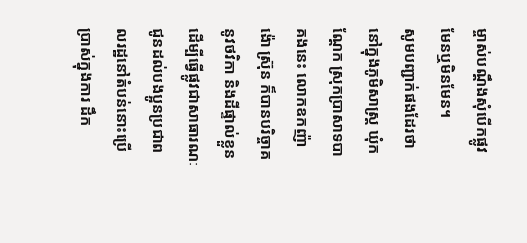ម្ចាស់បណ្តឹងសុំបើកផ្លូវ មែនឬមិនមែន។
សូមបញ្ជាក់ផងដែរថា នៅក្នុងភូមិសាស្ត្រ ឃុំកណ្តែក ស្រុកប្រាសាទបាគងនេះ លោកឧកញ៉ា ង៉ោ ស្រ៊ុន ក៏បានបរិច្ចាគនូវថវិកា និងដីផ្ទាល់ខ្លួនដើម្បីធ្វើផ្លូវជាសាធារណៈ ជូនដល់បងប្អូនប្រជាពលរដ្ឋនៅតំបន់នោះប្រើប្រាស់ក្នុងការ ដឹក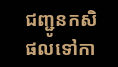ជញ្ជូនកសិផលទៅកា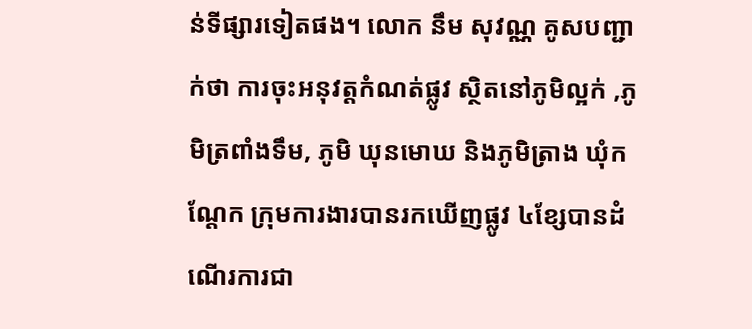ន់ទីផ្សារទៀតផង។ លោក នឹម សុវណ្ណ គូសបញ្ជាក់ថា ការចុះអនុវត្តកំណត់ផ្លូវ ស្ថិតនៅភូមិល្អក់ ,ភូមិត្រពាំងទឹម, ភូមិ ឃុនមោឃ និងភូមិត្រាង ឃុំកណ្តែក ក្រុមការងារបានរកឃើញផ្លូវ ៤ខ្សែបានដំណើរការជា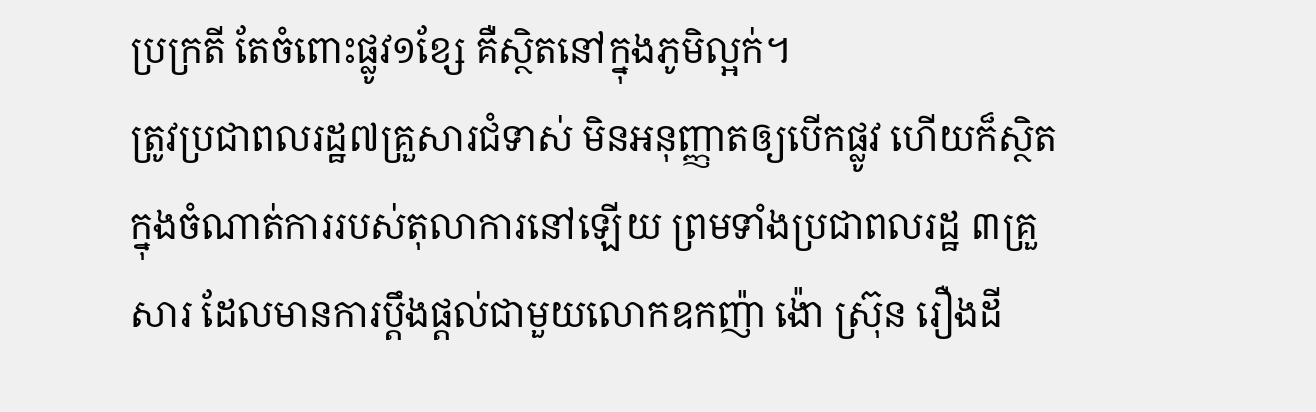ប្រក្រតី តែចំពោះផ្លូវ១ខ្សែ គឺស្ថិតនៅក្នុងភូមិល្អក់។
ត្រូវប្រជាពលរដ្ឋ៧គ្រួសារជំទាស់ មិនអនុញ្ញាតឲ្យបើកផ្លូវ ហើយក៏ស្ថិតក្នុងចំណាត់ការរបស់តុលាការនៅឡើយ ព្រមទាំងប្រជាពលរដ្ឋ ៣គ្រួសារ ដែលមានការប្តឹងផ្តល់ជាមួយលោកឧកញ៉ា ង៉ោ ស្រ៊ុន រឿងដី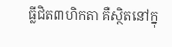ធ្លីជិត៣ហិកតា គឺស្ថិតនៅក្នុ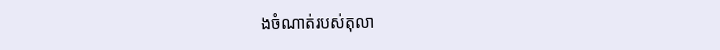ងចំណាត់របស់តុលា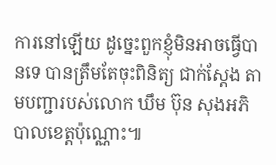ការនៅឡើយ ដូច្នេះពួកខ្ញុំមិនអាចធ្វើបានទេ បានត្រឹមតែចុះពិនិត្យ ជាក់ស្តែង តាមបញ្ជារបស់លោក ឃឹម ប៊ុន សុងអភិបាលខេត្តប៉ុណ្ណោះ៕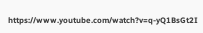https://www.youtube.com/watch?v=q-yQ1BsGt2I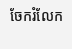ចែករំលែក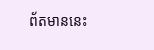ព័តមាននេះ